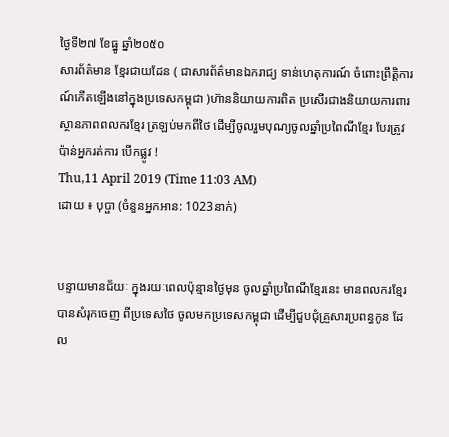ថ្ងៃទី២៧ ខែធ្នូ ឆ្នាំ២០៥០
សារព័ត៌មាន ខ្មែរជាយដែន ( ជាសារព័ត៌មានឯករាជ្យ ទាន់ហេតុការណ៍ ចំពោះព្រឹត្តិការណ៍កើតឡើងនៅក្នុងប្រទេសកម្ពុជា )ហ៊ាននិយាយការពិត ប្រសើរជាងនិយាយការពារ
ស្ថានភាពពលករខ្មែរ ត្រឡប់មកពីថៃ ដើម្បីចូលរួមបុណ្យចូលឆ្នាំប្រពៃណីខ្មែរ បែរត្រូវប៉ាន់អ្នករត់ការ បើកផ្លូវ !
Thu,11 April 2019 (Time 11:03 AM)
ដោយ ៖ បុប្ផា (ចំនួនអ្នកអាន: 1023នាក់)


បន្ទាយមានជ័យៈ ក្នុងរយៈពេលប៉ុន្មានថ្ងៃមុន ចូលឆ្នាំប្រពៃណីខ្មែរនេះ មានពលករខ្មែរ បានសំរុកចេញ ពីប្រទេសថៃ ចូលមកប្រទេសកម្ពុជា ដើម្បីជួបជុំគ្រួសារប្រពន្ធកូន ដែល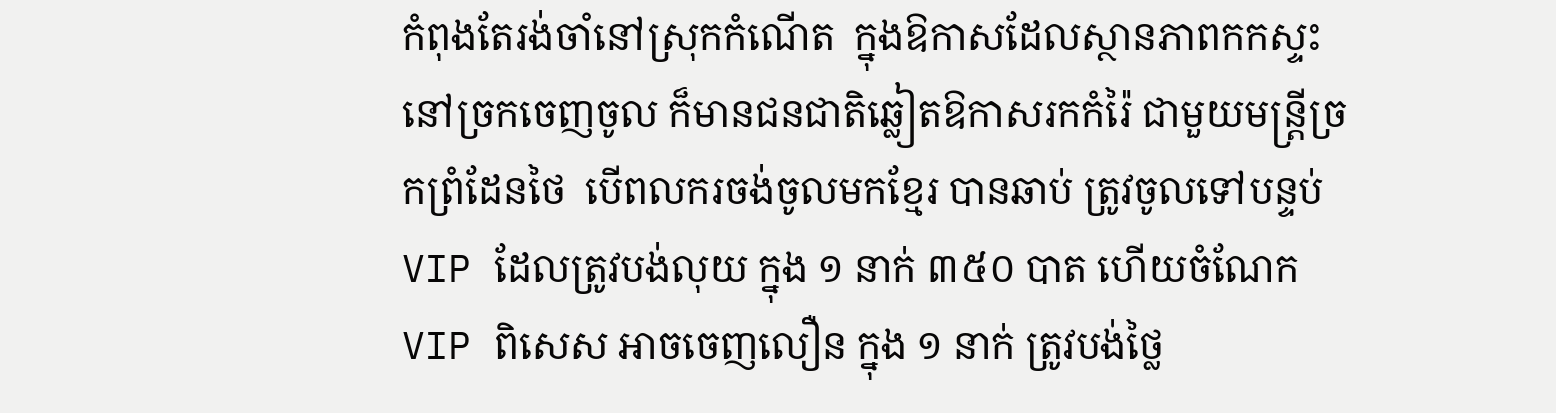កំពុងតែរង់ចាំនៅស្រុកកំណើត  ក្នុងឱកាសដែលស្ថានភាពកកស្ទះនៅច្រកចេញចូល ក៏មានជនជាតិឆ្លៀតឱកាសរកកំរ៉ៃ ជាមួយមន្ត្រីច្រកព្រំដែនថៃ  បើពលករចង់ចូលមកខ្មែរ បានឆាប់ ត្រូវចូលទៅបន្ទប់ VIP ដែលត្រូវបង់លុយ ក្នុង ១ នាក់ ៣៥០ បាត ហើយចំណែក VIP ពិសេស អាចចេញលឿន ក្នុង ១ នាក់ ត្រូវបង់ថ្លៃ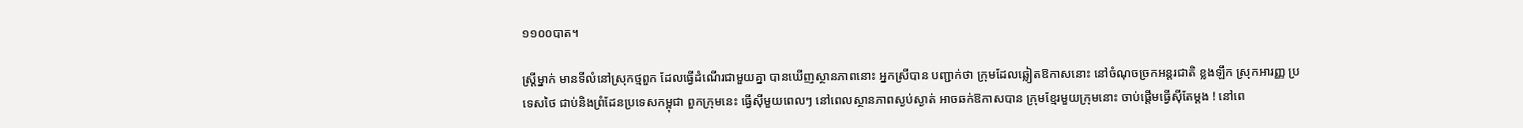១១០០បាត។

ស្ត្រីម្នាក់ មានទីលំនៅស្រុកថ្មពួក ដែលធ្វើដំណើរជាមួយគ្នា បានឃើញស្ថានភាពនោះ អ្នកស្រីបាន បញ្ជាក់ថា ក្រុមដែលឆ្លៀតឱកាសនោះ នៅចំណុចច្រកអន្តរជាតិ ខ្លងឡឹក ស្រុកអារញ្ញ ប្រទេសថៃ ជាប់និងព្រំដែនប្រទេសកម្ពុជា ពួកក្រុមនេះ ធ្វើស៊ីមួយពេលៗ នៅពេលស្ថានភាពស្ងប់ស្ងាត់ អាចឆក់ឱកាសបាន ក្រុមខ្មែរមួយក្រុមនោះ ចាប់ផ្តើមធ្វើស៊ីតែម្តង ! នៅពេ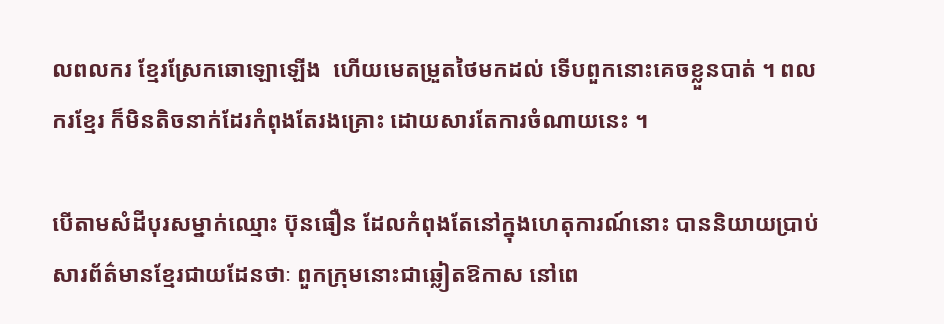លពលករ ខ្មែរស្រែកឆោឡោឡើង  ហើយមេតម្រួតថៃមកដល់ ទើបពួកនោះគេចខ្លួនបាត់ ។ ពលករខ្មែរ ក៏មិនតិចនាក់ដែរកំពុងតែរងគ្រោះ ដោយសារតែការចំណាយនេះ ។

បើតាមសំដីបុរសម្នាក់ឈ្មោះ ប៊ុនធឿន ដែលកំពុងតែនៅក្នុងហេតុការណ៍នោះ បាននិយាយប្រាប់សារព័ត៌មានខ្មែរជាយដែនថាៈ ពួកក្រុមនោះជាឆ្លៀតឱកាស នៅពេ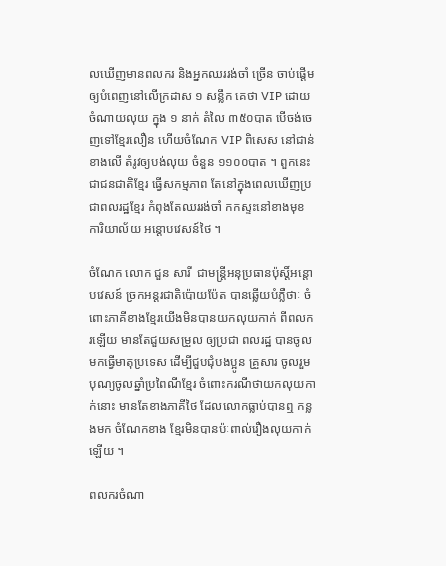លឃើញមានពលករ និងអ្នកឈររង់ចាំ ច្រើន ចាប់ផ្តើមឲ្យបំពេញនៅលើក្រដាស ១ សន្លឹក គេថា VIP ដោយចំណាយលុយ ក្នុង ១ នាក់ តំលៃ ៣៥០បាត បើចង់ចេញទៅខ្មែរលឿន ហើយចំណែក VIP ពិសេស នៅជាន់ខាងលើ តំរូវឲ្យបង់លុយ ចំនួន ១១០០បាត ។ ពួកនេះជាជនជាតិខ្មែរ ធ្វើសកម្មភាព តែនៅក្នុងពេលឃើញប្រជាពលរដ្ឋខ្មែរ កំពុងតែឈររង់ចាំ កកស្ទះនៅខាងមុខ ការិយាល័យ អន្តោបវេសន៍ថៃ ។

ចំណែក លោក ជួន សារី  ជាមន្ត្រីអនុប្រធានប៉ុស្តិ៍អន្តោបវេសន៍ ច្រកអន្តរជាតិប៉ោយប៉ែត បានឆ្លើយបំភ្លឺថាៈ ចំពោះភាគីខាងខ្មែរយើងមិនបានយកលុយកាក់ ពីពលករឡើយ មានតែជួយសម្រួល ឲ្យប្រជា ពលរដ្ឋ បានចូលមកធ្វើមាតុប្រទេស ដើម្បីជួបជុំបងប្អូន គ្រួសារ ចូលរួមបុណ្យចូលឆ្នាំប្រពៃណីខ្មែរ ចំពោះករណីថាយកលុយកាក់នោះ មានតែខាងភាគីថៃ ដែលលោកធ្លាប់បានឮ កន្លងមក ចំណែកខាង ខ្មែរមិនបានប៉ៈពាល់រឿងលុយកាក់ឡើយ ។

ពលករចំណា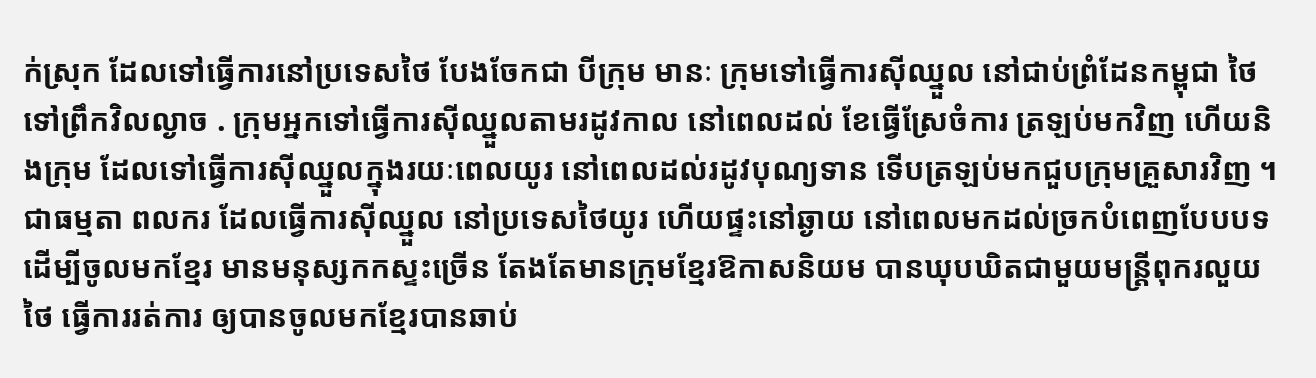ក់ស្រុក ដែលទៅធ្វើការនៅប្រទេសថៃ បែងចែកជា បីក្រុម មានៈ ក្រុមទៅធ្វើការស៊ីឈ្នួល នៅជាប់ព្រំដែនកម្ពុជា ថៃ ទៅព្រឹកវិលល្ងាច . ក្រុមអ្នកទៅធ្វើការស៊ីឈ្នួលតាមរដូវកាល នៅពេលដល់ ខែធ្វើស្រែចំការ ត្រឡប់មកវិញ ហើយនិងក្រុម ដែលទៅធ្វើការស៊ីឈ្នួលក្នុងរយៈពេលយូរ នៅពេលដល់រដូវបុណ្យទាន ទើបត្រឡប់មកជួបក្រុមគ្រួសារវិញ ។ ជាធម្មតា ពលករ ដែលធ្វើការស៊ីឈ្នួល នៅប្រទេសថៃយូរ ហើយផ្ទះនៅឆ្ងាយ នៅពេលមកដល់ច្រកបំពេញបែបបទ ដើម្បីចូលមកខ្មែរ មានមនុស្សកកស្ទះច្រើន តែងតែមានក្រុមខ្មែរឱកាសនិយម បានឃុបឃិតជាមួយមន្ត្រីពុករលួយថៃ ធ្វើការរត់ការ ឲ្យបានចូលមកខ្មែរបានឆាប់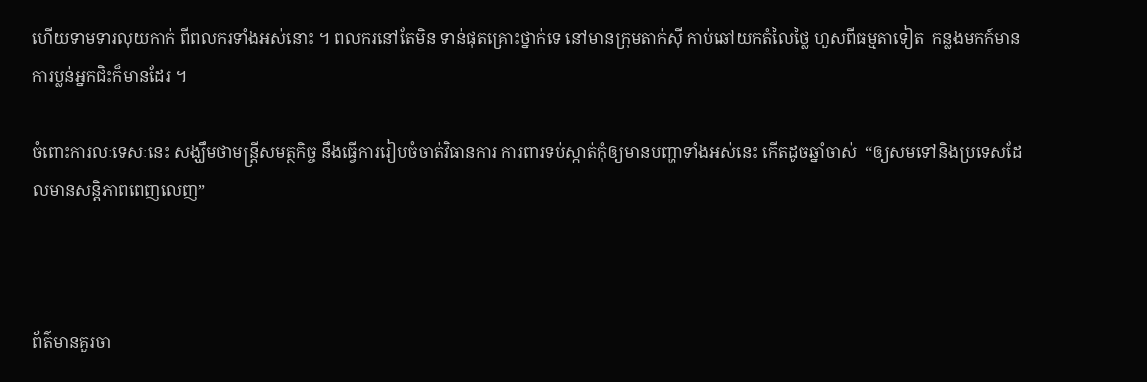ហើយទាមទារលុយកាក់ ពីពលករទាំងអស់នោះ ។ ពលករនៅតែមិន ទាន់ផុតគ្រោះថ្នាក់ទេ នៅមានក្រុមតាក់ស៊ី កាប់ឆៅយកតំលៃថ្លៃ ហួសពីធម្មតាទៀត  កន្លងមកក៍មានការប្លន់អ្នកជិះក៏មានដែរ ។

ចំពោះការលៈទេសៈនេះ សង្ឃឹមថាមន្ត្រីសមត្ថកិច្ច នឹងធ្វើការរៀបចំចាត់វិធានការ ការពារទប់ស្កាត់កុំឲ្យមានបញ្ហាទាំងអស់នេះ កើតដូចឆ្នាំចាស់  “ឲ្យសមទៅនិងប្រទេសដែលមានសន្តិភាពពេញលេញ”



ព័ត៌មានគួរចា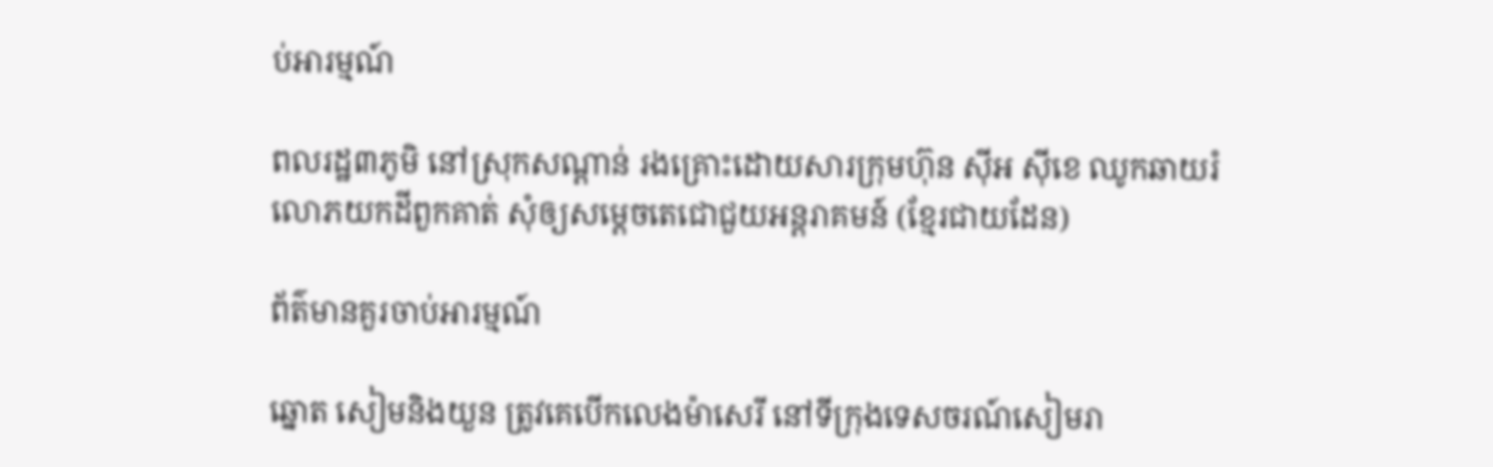ប់អារម្មណ៍

ពលរដ្ឋ៣ភូមិ នៅស្រុកសណ្ដាន់ រងគ្រោះដោយសារក្រុមហ៊ុន ស៊ីអ ស៊ីខេ ឈូកឆាយរំលោភយកដីពួកគាត់ សុំឲ្យសម្ដេចតេជោជួយអន្តរាគមន៍ (ខ្មែរជាយដែន)

ព័ត៌មានគួរចាប់អារម្មណ៍

ឆ្នោត សៀមនិងយួន ត្រូវគេបើកលេងម៉ាសេរី នៅទីក្រុងទេសចរណ៍សៀមរា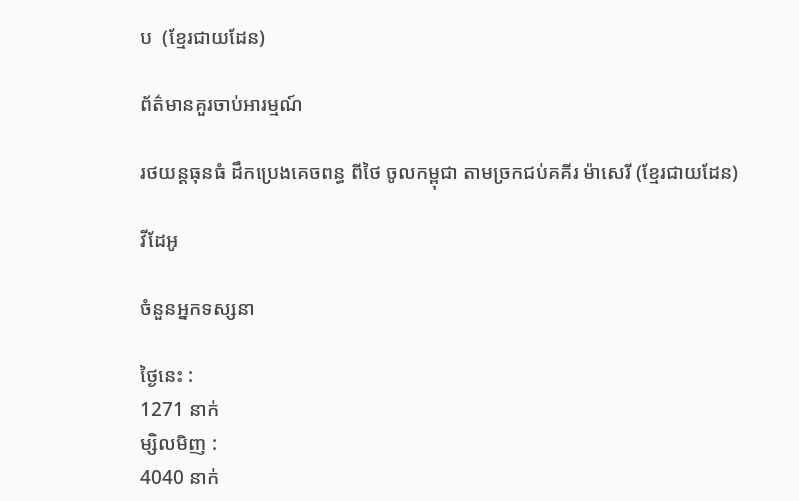ប  (ខ្មែរជាយដែន)

ព័ត៌មានគួរចាប់អារម្មណ៍

រថយន្តធុនធំ ដឹកប្រេងគេចពន្ធ ពីថៃ ចូលកម្ពុជា តាមច្រកជប់គគីរ ម៉ាសេរី (ខ្មែរជាយដែន)

វីដែអូ

ចំនួនអ្នកទស្សនា

ថ្ងៃនេះ :
1271 នាក់
ម្សិលមិញ :
4040 នាក់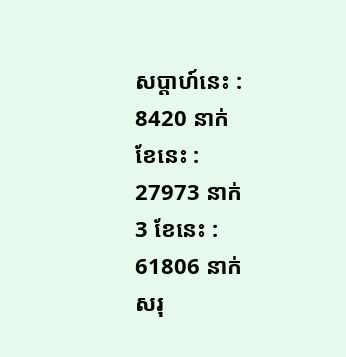សប្តាហ៍នេះ :
8420 នាក់
ខែនេះ :
27973 នាក់
3 ខែនេះ :
61806 នាក់
សរុ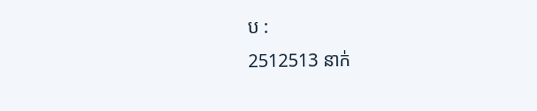ប :
2512513 នាក់